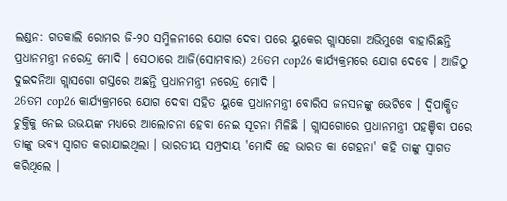ଲଣ୍ଡନ: ଗତକାଲି ରୋମର ଜି-୨୦ ସମ୍ମିଳନୀରେ ଯୋଗ ଦେବା ପରେ ୟୁକେର ଗ୍ଲାସଗୋ ଅଭିମୁଖେ ବାହାରିଛନ୍ତି ପ୍ରଧାନମନ୍ତ୍ରୀ ନରେନ୍ଦ୍ର ମୋଦି । ସେଠାରେ ଆଜି(ସୋମବାର) 26ତମ cop26 କାର୍ଯ୍ୟକ୍ରମରେ ଯୋଗ ଦେବେ । ଆଜିଠୁ ଦୁଇଦନିଆ ଗ୍ଲାସଗୋ ଗସ୍ତରେ ଅଛନ୍ତି ପ୍ରଧାନମନ୍ତ୍ରୀ ନରେନ୍ଦ୍ର ମୋଦି ।
26ତମ cop26 କାର୍ଯ୍ୟକ୍ରମରେ ଯୋଗ ଦେବା ସହିତ ୟୁକେ ପ୍ରଧାନମନ୍ତ୍ରୀ ବୋରିସ ଜନସନଙ୍କୁ ଭେଟିବେ । ଦ୍ବିପାକ୍ଷିତ ଚୁକ୍ତିକୁ ନେଇ ଉଭୟଙ୍କ ମଧ୍ୟରେ ଆଲୋଚନା ହେବା ନେଇ ସୂଚନା ମିଳିଛି । ଗ୍ଲାସଗୋରେ ପ୍ରଧାନମନ୍ତ୍ରୀ ପହଞ୍ଚିବା ପରେ ତାଙ୍କୁ ଭବ୍ୟ ସ୍ବାଗତ କରାଯାଇଥିଲା । ଭାରତୀୟ ସମ୍ପ୍ରଦାୟ 'ମୋଦି ହେ ଭାରତ କା ଗେହନା' କହି ତାଙ୍କୁ ସ୍ବାଗତ କରିଥିଲେ ।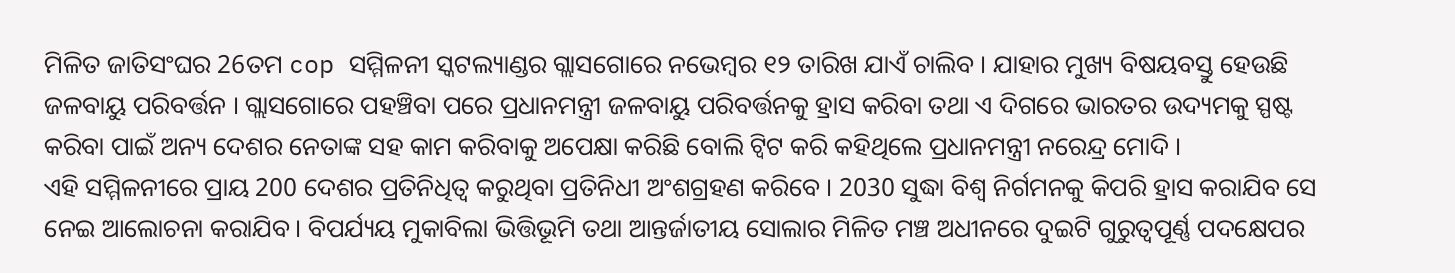ମିଳିତ ଜାତିସଂଘର 26ତମ cop ସମ୍ମିଳନୀ ସ୍କଟଲ୍ୟାଣ୍ଡର ଗ୍ଲାସଗୋରେ ନଭେମ୍ବର ୧୨ ତାରିଖ ଯାଏଁ ଚାଲିବ । ଯାହାର ମୁଖ୍ୟ ବିଷୟବସ୍ତୁ ହେଉଛି ଜଳବାୟୁ ପରିବର୍ତ୍ତନ । ଗ୍ଲାସଗୋରେ ପହଞ୍ଚିବା ପରେ ପ୍ରଧାନମନ୍ତ୍ରୀ ଜଳବାୟୁ ପରିବର୍ତ୍ତନକୁ ହ୍ରାସ କରିବା ତଥା ଏ ଦିଗରେ ଭାରତର ଉଦ୍ୟମକୁ ସ୍ପଷ୍ଟ କରିବା ପାଇଁ ଅନ୍ୟ ଦେଶର ନେତାଙ୍କ ସହ କାମ କରିବାକୁ ଅପେକ୍ଷା କରିଛି ବୋଲି ଟ୍ବିଟ କରି କହିଥିଲେ ପ୍ରଧାନମନ୍ତ୍ରୀ ନରେନ୍ଦ୍ର ମୋଦି ।
ଏହି ସମ୍ମିଳନୀରେ ପ୍ରାୟ 200 ଦେଶର ପ୍ରତିନିଧିତ୍ବ କରୁଥିବା ପ୍ରତିନିଧୀ ଅଂଶଗ୍ରହଣ କରିବେ । 2030 ସୁଦ୍ଧା ବିଶ୍ବ ନିର୍ଗମନକୁ କିପରି ହ୍ରାସ କରାଯିବ ସେ ନେଇ ଆଲୋଚନା କରାଯିବ। ବିପର୍ଯ୍ୟୟ ମୁକାବିଲା ଭିତ୍ତିଭୂମି ତଥା ଆନ୍ତର୍ଜାତୀୟ ସୋଲାର ମିଳିତ ମଞ୍ଚ ଅଧୀନରେ ଦୁଇଟି ଗୁରୁତ୍ବପୂର୍ଣ୍ଣ ପଦକ୍ଷେପର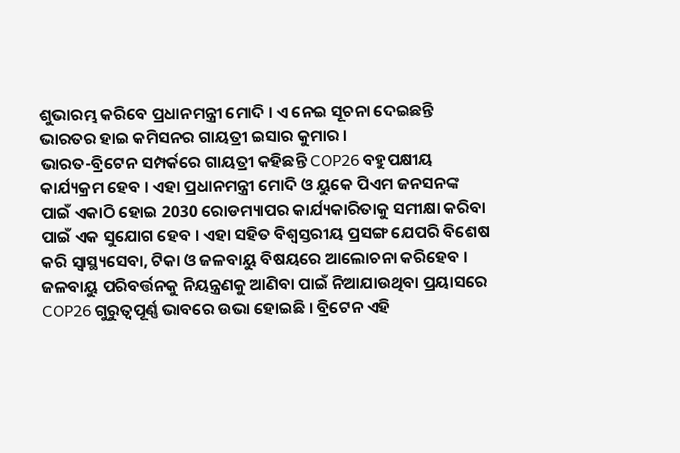ଶୁଭାରମ୍ଭ କରିବେ ପ୍ରଧାନମନ୍ତ୍ରୀ ମୋଦି । ଏ ନେଇ ସୂଚନା ଦେଇଛନ୍ତି ଭାରତର ହାଇ କମିସନର ଗାୟତ୍ରୀ ଇସାର କୁମାର ।
ଭାରତ-ବ୍ରିଟେନ ସମ୍ପର୍କରେ ଗାୟତ୍ରୀ କହିଛନ୍ତି COP26 ବହୁପକ୍ଷୀୟ କାର୍ଯ୍ୟକ୍ରମ ହେବ । ଏହା ପ୍ରଧାନମନ୍ତ୍ରୀ ମୋଦି ଓ ୟୁକେ ପିଏମ ଜନସନଙ୍କ ପାଇଁ ଏକାଠି ହୋଇ 2030 ରୋଡମ୍ୟାପର କାର୍ଯ୍ୟକାରିତାକୁ ସମୀକ୍ଷା କରିବା ପାଇଁ ଏକ ସୁଯୋଗ ହେବ । ଏହା ସହିତ ବିଶ୍ବସ୍ତରୀୟ ପ୍ରସଙ୍ଗ ଯେପରି ବିଶେଷ କରି ସ୍ବାସ୍ଥ୍ୟସେବା, ଟିକା ଓ ଜଳବାୟୁ ବିଷୟରେ ଆଲୋଚନା କରିହେବ ।
ଜଳବାୟୁ ପରିବର୍ତ୍ତନକୁ ନିୟନ୍ତ୍ରଣକୁ ଆଣିବା ପାଇଁ ନିଆଯାଉଥିବା ପ୍ରୟାସରେ COP26 ଗୁରୁତ୍ବପୂର୍ଣ୍ଣ ଭାବରେ ଉଭା ହୋଇଛି । ବ୍ରିଟେନ ଏହି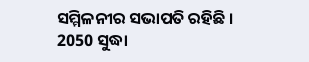ସମ୍ମିଳନୀର ସଭାପତି ରହିଛି । 2050 ସୁଦ୍ଧା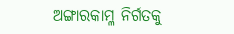ଅଙ୍ଗାରକାମ୍ଳ ନିର୍ଗତକୁ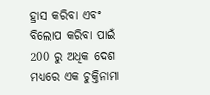ହ୍ରାସ କରିବା ଏବଂ ବିଲୋପ କରିବା ପାଇଁ 200 ରୁ ଅଧିକ ଦେଶ ମଧ୍ୟରେ ଏକ ଚୁକ୍ତିନାମା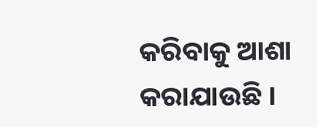କରିବାକୁ ଆଶା କରାଯାଉଛି ।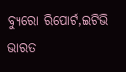ବ୍ୟୁରୋ ରିପୋର୍ଟ,ଇଟିଭି ଭାରତ